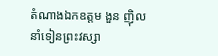តំណាងឯកឧត្តម ងួន ញ៉ិល នាំទៀនព្រះវស្សា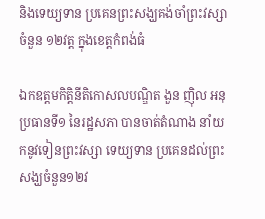និងទេយ្យទាន ប្រគេនព្រះសង្ឃគង់ចាំព្រះវស្សាចំនួន ១២វត្ត ក្នុងខេត្តកំពង់ធំ

ឯកឧត្តមកិត្តិនីតិកោសលបណ្ឌិត ងួន ញ៉ិល អនុប្រធានទី១ នៃរដ្ឋសភា បានចាត់តំណាង នាំយកនូវទៀនព្រះវស្សា ទេយ្យទាន ប្រគេនដល់ព្រះសង្ឃចំនួន១២វ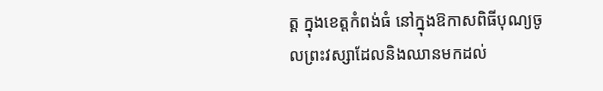ត្ត ក្នុងខេត្តកំពង់ធំ នៅក្នុងឱកាសពិធីបុណ្យចូលព្រះវស្សាដែលនិងឈានមកដល់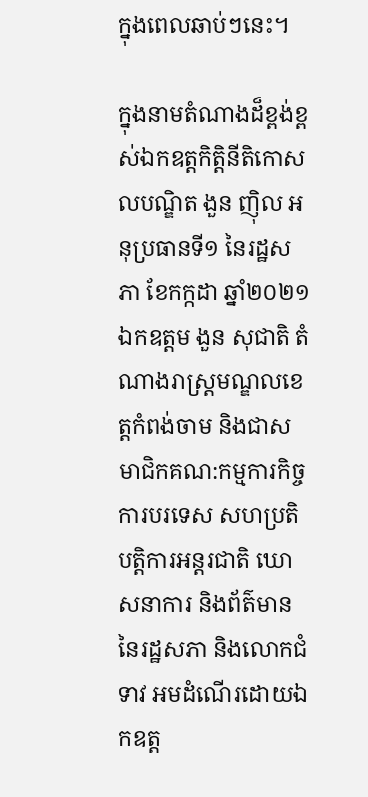ក្នុងពេលឆាប់ៗនេះ។

ក្នុងនាមតំណាងដ៏ខ្ពង់ខ្ពស់ឯកឧត្តកិត្តិនីតិកោសលបណ្ឌិត ងួន ញ៉ិល អនុប្រធានទី១ នៃរដ្ឋសភា ខែកក្កដា ឆ្នាំ២០២១ ឯកឧត្តម ងួន សុជាតិ តំណាងរាស្រ្តមណ្ឌលខេត្តកំពង់ចាម និងជាសមាជិកគណ:កម្មការកិច្ចការបរទេស សហប្រតិបត្តិការអន្តរជាតិ ឃោសនាការ និងព័ត៌មាន នៃរដ្ឋសភា និងលោកជំទាវ អមដំណើរដោយឯកឧត្ត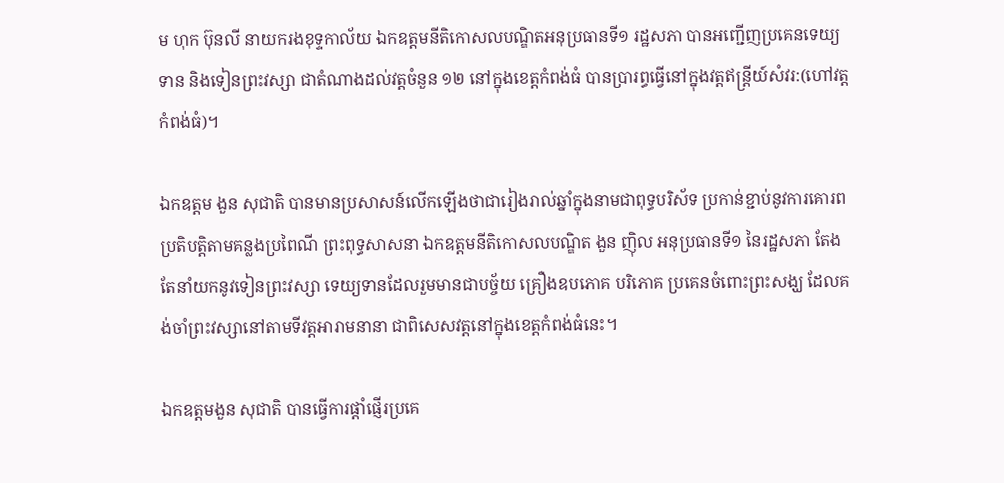ម ហុក ប៊ុនលី នាយករងខុទ្ទកាល័យ ឯកឧត្តមនីតិកោសលបណ្ឌិតអនុប្រធានទី១ រដ្ឋសភា បានអញ្ជើញប្រគេនទេយ្យទាន និងទៀនព្រះវស្សា ជាតំណាងដល់វត្តចំនួន ១២ នៅក្នុងខេត្តកំពង់ធំ បានប្រារព្ធធ្វើនៅក្នុងវត្តឥន្រ្តីយ៍សំវរ:(ហៅវត្តកំពង់ធំ)។

ឯកឧត្តម ងួន សុជាតិ បានមានប្រសាសន៍លើកឡើងថាជារៀងរាល់ឆ្នាំក្នុងនាមជាពុទ្ធបរិស័ទ ប្រកាន់ខ្ជាប់នូវការគោរពប្រតិបត្តិតាមគន្លងប្រពៃណី ព្រះពុទ្ធសាសនា ឯកឧត្តមនីតិកោសលបណ្ឌិត ងួន ញ៉ិល អនុប្រធានទី១ នៃរដ្ឋសភា តែងតែនាំយកនូវទៀនព្រះវស្សា ទេយ្យទានដែលរួមមានជាបច្ច័យ គ្រឿងឧបភោគ បរិភោគ ប្រគេនចំពោះព្រះសង្ឃ ដែលគង់ចាំព្រះវស្សានៅតាមទីវត្តអារាមនានា ជាពិសេសវត្តនៅក្នុងខេត្តកំពង់ធំនេះ។

ឯកឧត្តមងួន សុជាតិ បានធ្វើការផ្តាំផ្ញើរប្រគេ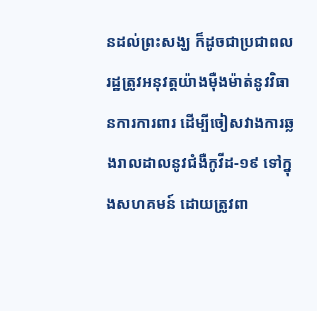នដល់ព្រះសង្ឃ ក៏ដូចជាប្រជាពលរដ្ឋត្រូវអនុវត្តយ៉ាងម៉ឺងម៉ាត់នូវវិធានការការពារ ដើម្បីចៀសវាងការឆ្លងរាលដាលនូវជំងឺកូវីដ-១៩ ទៅក្នុងសហគមន៍ ដោយត្រូវពា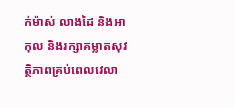ក់ម៉ាស់ លាងដៃ និងអាកុល និងរក្សាគម្លាតសុវត្ថិភាពគ្រប់ពេលវេលា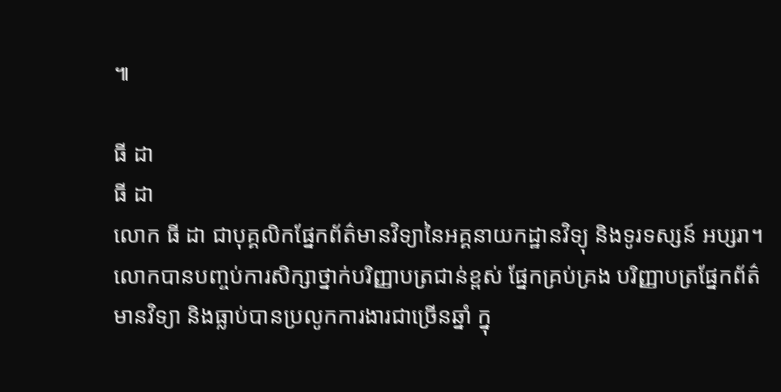៕

ធី ដា
ធី ដា
លោក ធី ដា ជាបុគ្គលិកផ្នែកព័ត៌មានវិទ្យានៃអគ្គនាយកដ្ឋានវិទ្យុ និងទូរទស្សន៍ អប្សរា។ លោកបានបញ្ចប់ការសិក្សាថ្នាក់បរិញ្ញាបត្រជាន់ខ្ពស់ ផ្នែកគ្រប់គ្រង បរិញ្ញាបត្រផ្នែកព័ត៌មានវិទ្យា និងធ្លាប់បានប្រលូកការងារជាច្រើនឆ្នាំ ក្នុ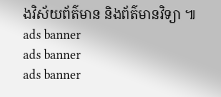ងវិស័យព័ត៌មាន និងព័ត៌មានវិទ្យា ៕
ads banner
ads banner
ads banner